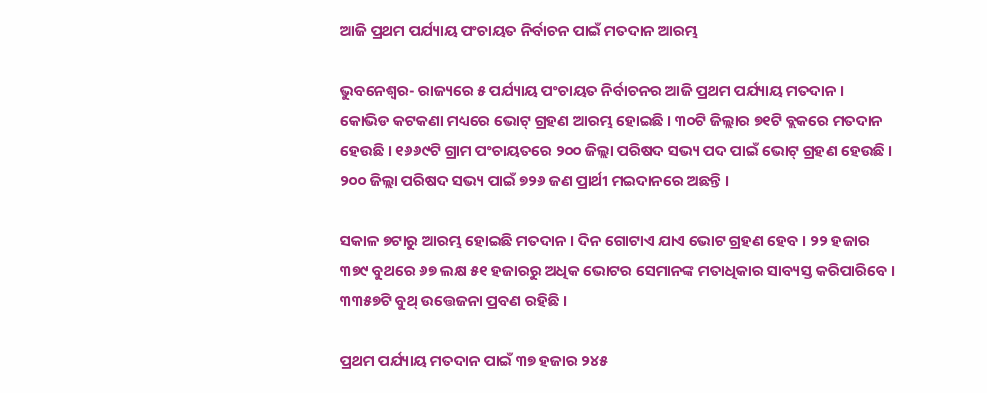ଆଜି ପ୍ରଥମ ପର୍ଯ୍ୟାୟ ପଂଚାୟତ ନିର୍ବାଚନ ପାଇଁ ମତଦାନ ଆରମ୍ଭ

ଭୁବନେଶ୍ୱର- ରାଜ୍ୟରେ ୫ ପର୍ଯ୍ୟାୟ ପଂଚାୟତ ନିର୍ବାଚନର ଆଜି ପ୍ରଥମ ପର୍ଯ୍ୟାୟ ମତଦାନ । କୋଭିଡ କଟକଣା ମଧ୍ୟରେ ଭୋଟ୍ ଗ୍ରହଣ ଆରମ୍ଭ ହୋଇଛି । ୩୦ଟି ଜିଲ୍ଲାର ୭୧ଟି ବ୍ଲକରେ ମତଦାନ ହେଉଛି । ୧୬୬୯ଟି ଗ୍ରାମ ପଂଚାୟତରେ ୨୦୦ ଜିଲ୍ଲା ପରିଷଦ ସଭ୍ୟ ପଦ ପାଇଁ ଭୋଟ୍ ଗ୍ରହଣ ହେଉଛି । ୨୦୦ ଜିଲ୍ଲା ପରିଷଦ ସଭ୍ୟ ପାଇଁ ୭୨୬ ଜଣ ପ୍ରାର୍ଥୀ ମଇଦାନରେ ଅଛନ୍ତି ।

ସକାଳ ୭ଟାରୁ ଆରମ୍ଭ ହୋଇଛି ମତଦାନ । ଦିନ ଗୋଟାଏ ଯାଏ ଭୋଟ ଗ୍ରହଣ ହେବ । ୨୨ ହଜାର ୩୭୯ ବୁଥରେ ୬୭ ଲକ୍ଷ ୫୧ ହଜାରରୁ ଅଧିକ ଭୋଟର ସେମାନଙ୍କ ମତାଧିକାର ସାବ୍ୟସ୍ତ କରିପାରିବେ । ୩୩୫୭ଟି ବୁଥ୍ ଉତ୍ତେଜନା ପ୍ରବଣ ରହିଛି ।

ପ୍ରଥମ ପର୍ଯ୍ୟାୟ ମତଦାନ ପାଇଁ ୩୭ ହଜାର ୨୪୫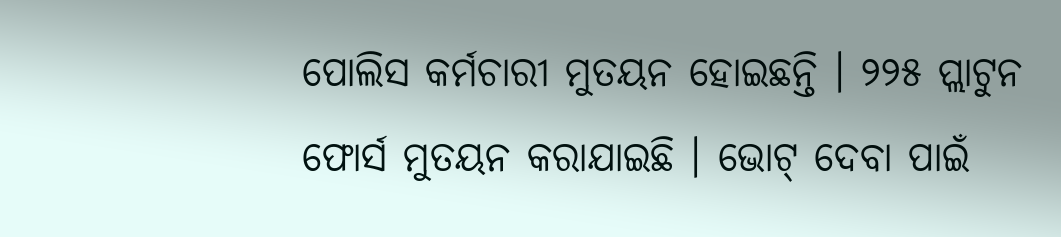ପୋଲିସ କର୍ମଚାରୀ ମୁତୟନ ହୋଇଛନ୍ତି । ୨୨୫ ପ୍ଲାଟୁନ ଫୋର୍ସ ମୁତୟନ କରାଯାଇଛି । ଭୋଟ୍ ଦେବା ପାଇଁ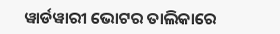ୱାର୍ଡୱାରୀ ଭୋଟର ତାଲିକାରେ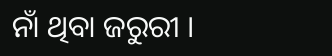ନାଁ ଥିବା ଜରୁରୀ ।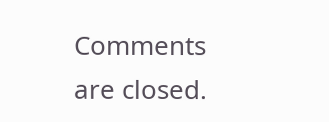Comments are closed.